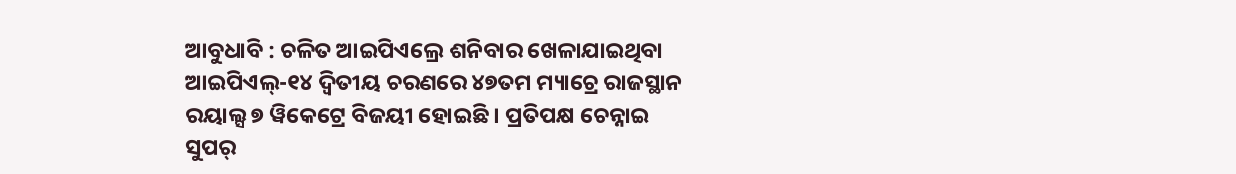ଆବୁଧାବି : ଚଳିତ ଆଇପିଏଲ୍ରେ ଶନିବାର ଖେଳାଯାଇଥିବା ଆଇପିଏଲ୍-୧୪ ଦ୍ୱିତୀୟ ଚରଣରେ ୪୭ତମ ମ୍ୟାଚ୍ରେ ରାଜସ୍ଥାନ ରୟାଲ୍ସ ୭ ୱିକେଟ୍ରେ ବିଜୟୀ ହୋଇଛି । ପ୍ରତିପକ୍ଷ ଚେନ୍ନାଇ ସୁପର୍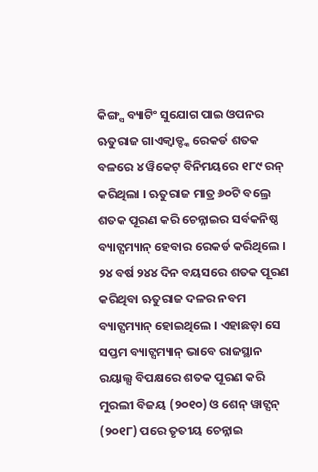କିଙ୍ଗ୍ସ ବ୍ୟାଟିଂ ସୁଯୋଗ ପାଇ ଓପନର ଋତୁରାଜ ଗାଏକ୍ୱାଡ୍ଙ୍କ ରେକର୍ଡ ଶତକ ବଳରେ ୪ ୱିକେଟ୍ ବିନିମୟରେ ୧୮୯ ରନ୍ କରିଥିଲା । ଋତୁରାଜ ମାତ୍ର ୬୦ଟି ବଲ୍ରେ ଶତକ ପୂରଣ କରି ଚେନ୍ନାଇର ସର୍ବକନିଷ୍ଠ ବ୍ୟାଟ୍ସମ୍ୟାନ୍ ହେବାର ରେକର୍ଡ କରିଥିଲେ । ୨୪ ବର୍ଷ ୨୪୪ ଦିନ ବୟସରେ ଶତକ ପୂରଣ କରିଥିବା ଋତୁରାଜ ଦଳର ନବମ ବ୍ୟାଟ୍ସମ୍ୟାନ୍ ହୋଇଥିଲେ । ଏହାଛଡ଼ା ସେ ସପ୍ତମ ବ୍ୟାଟ୍ସମ୍ୟାନ୍ ଭାବେ ରାଜସ୍ଥାନ ରୟାଲ୍ସ ବିପକ୍ଷରେ ଶତକ ପୂରଣ କରି ମୁରଲୀ ବିଜୟ (୨୦୧୦) ଓ ଶେନ୍ ୱାଟ୍ସନ୍ (୨୦୧୮) ପରେ ତୃତୀୟ ଚେନ୍ନାଇ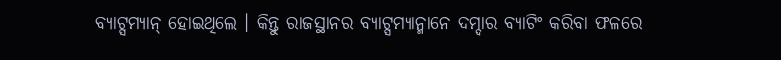ବ୍ୟାଟ୍ସମ୍ୟାନ୍ ହୋଇଥିଲେ । କିନ୍ତୁ ରାଜସ୍ଥାନର ବ୍ୟାଟ୍ସମ୍ୟାନ୍ମାନେ ଦମ୍ଦାର ବ୍ୟାଟିଂ କରିବା ଫଳରେ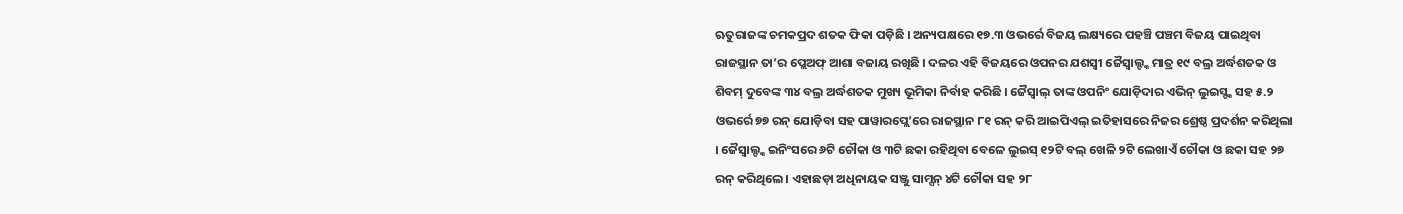ଋତୁରାଜଙ୍କ ଚମକପ୍ରଦ ଶତକ ଫିକା ପଡ଼ିଛି । ଅନ୍ୟପକ୍ଷରେ ୧୭.୩ ଓଭର୍ରେ ବିଜୟ ଲକ୍ଷ୍ୟରେ ପହଞ୍ଚି ପଞ୍ଚମ ବିଜୟ ପାଇଥିବା ରାଜସ୍ଥାନ ତା’ର ପ୍ଲେଅଫ୍ ଆଶା ବଜାୟ ରଖିଛି । ଦଳର ଏହି ବିଜୟରେ ଓପନର ଯଶସ୍ୱୀ ଜୈସ୍ୱାଲ୍ଙ୍କ ମାତ୍ର ୧୯ ବଲ୍ର ଅର୍ଦ୍ଧଶତକ ଓ ଶିବମ୍ ଦୁବେଙ୍କ ୩୪ ବଲ୍ର ଅର୍ଦ୍ଧଶତକ ମୁଖ୍ୟ ଭୂମିକା ନିର୍ବାହ କରିଛି । ଜୈସ୍ୱାଲ୍ ତାଙ୍କ ଓପନିଂ ଯୋଡ଼ିଦାର ଏଭିନ୍ ଲୁଇସ୍ଙ୍କ ସହ ୫.୨ ଓଭର୍ରେ ୭୭ ରନ୍ ଯୋଡ଼ିବା ସହ ପାୱାରପ୍ଲେ’ରେ ରାଜସ୍ଥାନ ୮୧ ରନ୍ କରି ଆଇପିଏଲ୍ ଇତିହାସରେ ନିଜର ଶ୍ରେଷ୍ଠ ପ୍ରଦର୍ଶନ କରିଥିଲା । ଜୈସ୍ୱାଲ୍ଙ୍କ ଇନିଂସରେ ୬ଟି ଚୌକା ଓ ୩ଟି ଛକା ରହିଥିବା ବେଳେ ଲୁଇସ୍ ୧୨ଟି ବଲ୍ ଖେଳି ୨ଟି ଲେଖାଏଁ ଚୌକା ଓ ଛକା ସହ ୨୭ ରନ୍ କରିଥିଲେ । ଏହାଛଡ଼ା ଅଧିନାୟକ ସଞ୍ଜୁ ସାମ୍ସନ୍ ୪ଟି ଚୌକା ସହ ୨୮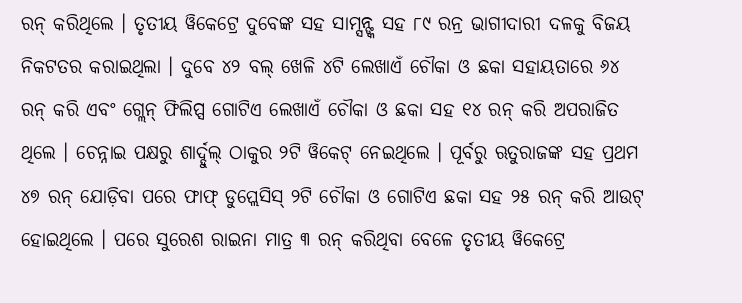ରନ୍ କରିଥିଲେ । ତୃତୀୟ ୱିକେଟ୍ରେ ଦୁବେଙ୍କ ସହ ସାମ୍ସନ୍ଙ୍କ ସହ ୮୯ ରନ୍ର ଭାଗୀଦାରୀ ଦଳକୁ ବିଜୟ ନିକଟତର କରାଇଥିଲା । ଦୁବେ ୪୨ ବଲ୍ ଖେଳି ୪ଟି ଲେଖାଏଁ ଚୌକା ଓ ଛକା ସହାୟତାରେ ୬୪ ରନ୍ କରି ଏବଂ ଗ୍ଲେନ୍ ଫିଲିପ୍ସ ଗୋଟିଏ ଲେଖାଏଁ ଚୌକା ଓ ଛକା ସହ ୧୪ ରନ୍ କରି ଅପରାଜିତ ଥିଲେ । ଚେନ୍ନାଇ ପକ୍ଷରୁ ଶାର୍ଦ୍ଦୁଲ୍ ଠାକୁର ୨ଟି ୱିକେଟ୍ ନେଇଥିଲେ । ପୂର୍ବରୁ ଋତୁରାଜଙ୍କ ସହ ପ୍ରଥମ ୪୭ ରନ୍ ଯୋଡ଼ିବା ପରେ ଫାଫ୍ ଡୁପ୍ଲେସିସ୍ ୨ଟି ଚୌକା ଓ ଗୋଟିଏ ଛକା ସହ ୨୫ ରନ୍ କରି ଆଉଟ୍ ହୋଇଥିଲେ । ପରେ ସୁରେଶ ରାଇନା ମାତ୍ର ୩ ରନ୍ କରିଥିବା ବେଳେ ତୃତୀୟ ୱିକେଟ୍ରେ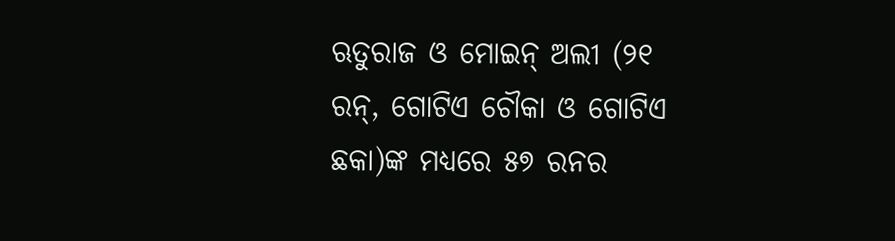ଋତୁରାଜ ଓ ମୋଇନ୍ ଅଲୀ (୨୧ ରନ୍, ଗୋଟିଏ ଚୌକା ଓ ଗୋଟିଏ ଛକା)ଙ୍କ ମଧ୍ୟରେ ୫୭ ରନର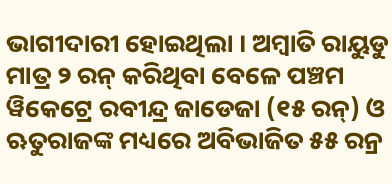ଭାଗୀଦାରୀ ହୋଇଥିଲା । ଅମ୍ବାତି ରାୟୁଡୁ ମାତ୍ର ୨ ରନ୍ କରିଥିବା ବେଳେ ପଞ୍ଚମ ୱିକେଟ୍ରେ ରବୀନ୍ଦ୍ର ଜାଡେଜା (୧୫ ରନ୍) ଓ ଋତୁରାଜଙ୍କ ମଧ୍ୟରେ ଅବିଭାଜିତ ୫୫ ରନ୍ର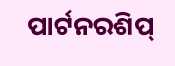ପାର୍ଟନରଶିପ୍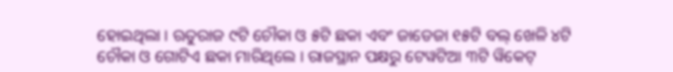ହୋଇଥିଲା । ଋତୁରାଜ ୯ଟି ଚୌକା ଓ ୫ଟି ଛକା ଏବଂ ଜାଡେଜା ୧୫ଟି ବଲ୍ ଖେଳି ୪ଟି ଚୌକା ଓ ଗୋଟିଏ ଛକା ମାରିଥିଲେ । ରାଜସ୍ଥାନ ପକ୍ଷରୁ ଟେୱଟିଆ ୩ଟି ୱିକେଟ୍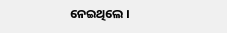ନେଇଥିଲେ ।